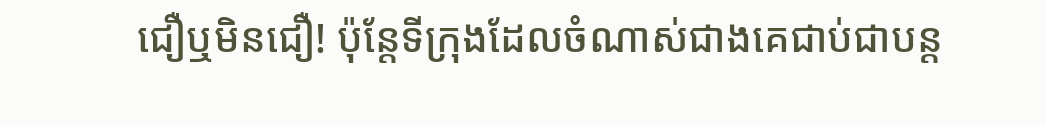ជឿឬមិនជឿ! ប៉ុន្តែទីក្រុងដែលចំណាស់ជាងគេជាប់ជាបន្ត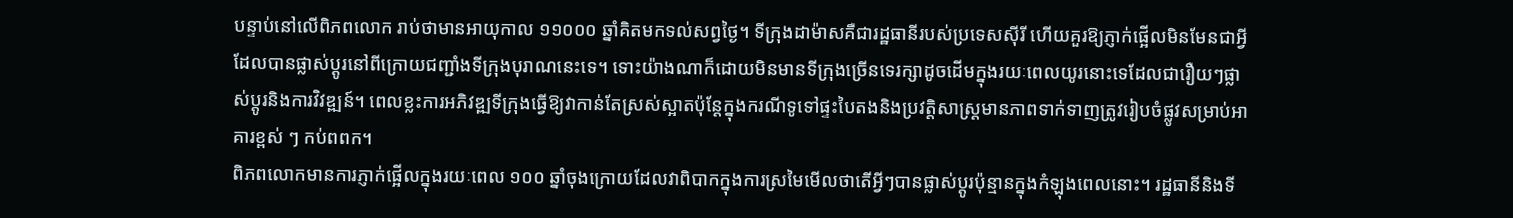បន្ទាប់នៅលើពិភពលោក រាប់ថាមានអាយុកាល ១១០០០ ឆ្នាំគិតមកទល់សព្វថ្ងៃ។ ទីក្រុងដាម៉ាសគឺជារដ្ឋធានីរបស់ប្រទេសស៊ីរី ហើយគួរឱ្យភ្ញាក់ផ្អើលមិនមែនជាអ្វីដែលបានផ្លាស់ប្តូរនៅពីក្រោយជញ្ជាំងទីក្រុងបុរាណនេះទេ។ ទោះយ៉ាងណាក៏ដោយមិនមានទីក្រុងច្រើនទេរក្សាដូចដើមក្នុងរយៈពេលយូរនោះទេដែលជារឿយៗផ្លាស់ប្តូរនិងការវិវឌ្ឍន៍។ ពេលខ្លះការអភិវឌ្ឍទីក្រុងធ្វើឱ្យវាកាន់តែស្រស់ស្អាតប៉ុន្តែក្នុងករណីទូទៅផ្ទះបៃតងនិងប្រវត្តិសាស្ត្រមានភាពទាក់ទាញត្រូវរៀបចំផ្លូវសម្រាប់អាគារខ្ពស់ ៗ កប់ពពក។
ពិភពលោកមានការភ្ញាក់ផ្អើលក្នុងរយៈពេល ១០០ ឆ្នាំចុងក្រោយដែលវាពិបាកក្នុងការស្រមៃមើលថាតើអ្វីៗបានផ្លាស់ប្តូរប៉ុន្មានក្នុងកំឡុងពេលនោះ។ រដ្ឋធានីនិងទី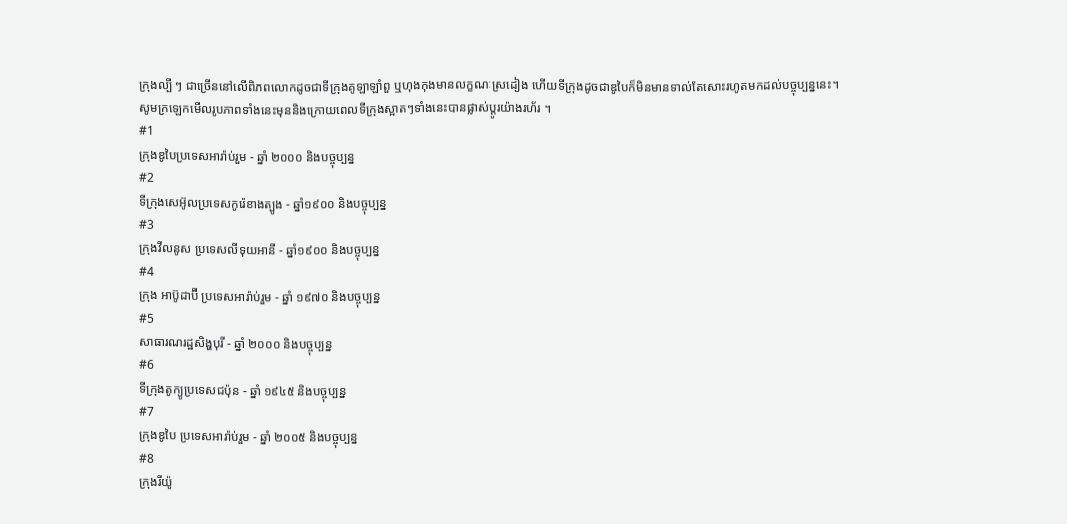ក្រុងល្បី ៗ ជាច្រើននៅលើពិភពលោកដូចជាទីក្រុងគូឡាឡាំពួ ឬហុងកុងមានលក្ខណៈស្រដៀង ហើយទីក្រុងដូចជាឌូបៃក៏មិនមានទាល់តែសោះរហូតមកដល់បច្ចុប្បន្ននេះ។
សូមក្រឡេកមើលរូបភាពទាំងនេះមុននិងក្រោយពេលទីក្រុងស្អាតៗទាំងនេះបានផ្លាស់ប្តូរយ៉ាងរហ័រ ។
#1
ក្រុងឌូបៃប្រទេសអារ៉ាប់រួម - ឆ្នាំ ២០០០ និងបច្ចុប្បន្ន
#2
ទីក្រុងសេអ៊ូលប្រទេសកូរ៉េខាងត្បូង - ឆ្នាំ១៩០០ និងបច្ចុប្បន្ន
#3
ក្រុងវីលនូស ប្រទេសលីទុយអានី - ឆ្នាំ១៩០០ និងបច្ចុប្បន្ន
#4
ក្រុង អាប៊ូដាប៊ី ប្រទេសអារ៉ាប់រួម - ឆ្នាំ ១៩៧០ និងបច្ចុប្បន្ន
#5
សាធារណរដ្ឋសិង្ហបុរី - ឆ្នាំ ២០០០ និងបច្ចុប្បន្ន
#6
ទីក្រុងតូក្យូប្រទេសជប៉ុន - ឆ្នាំ ១៩៤៥ និងបច្ចុប្បន្ន
#7
ក្រុងឌូបៃ ប្រទេសអារ៉ាប់រួម - ឆ្នាំ ២០០៥ និងបច្ចុប្បន្ន
#8
ក្រុងរីយ៉ូ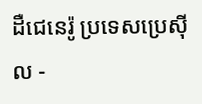ដឺជេនេរ៉ូ ប្រទេសប្រេស៊ីល -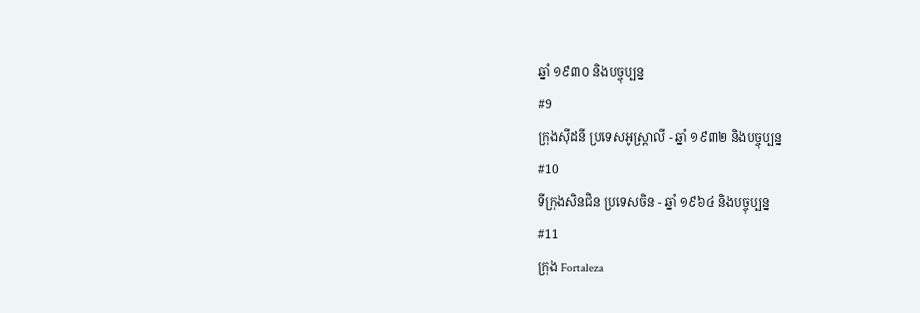ឆ្នាំ ១៩៣០ និងបច្ចុប្បន្ន
#9
ក្រុងស៊ីដនី ប្រទេសអូស្ត្រាលី - ឆ្នាំ ១៩៣២ និងបច្ចុប្បន្ន
#10
ទីក្រុងសិនជិន ប្រទេសចិន - ឆ្នាំ ១៩៦៤ និងបច្ចុប្បន្ន
#11
ក្រុង Fortaleza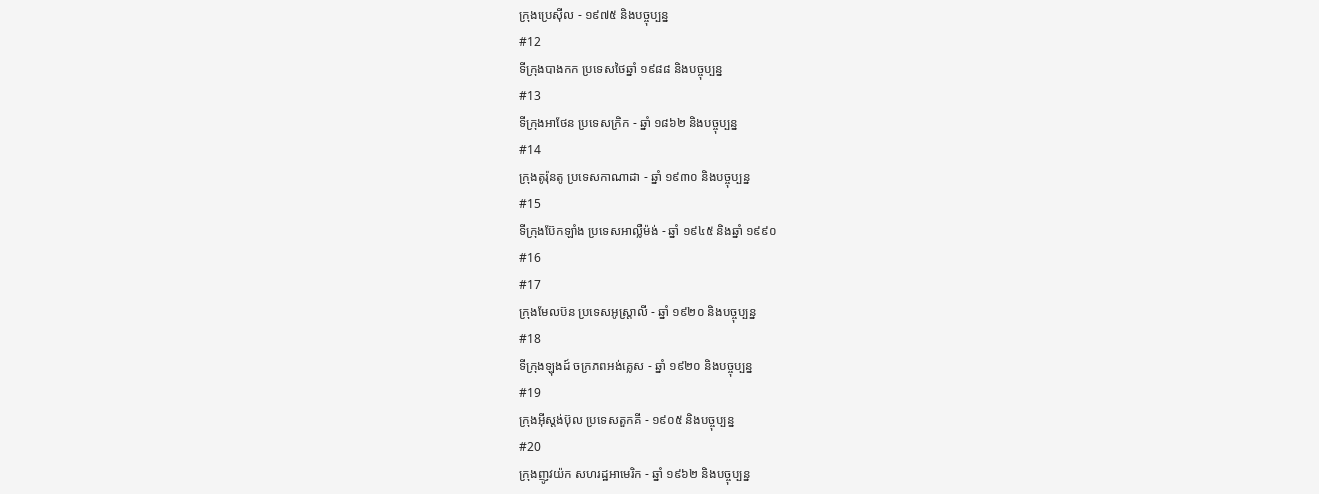ក្រុងប្រេស៊ីល - ១៩៧៥ និងបច្ចុប្បន្ន
#12
ទីក្រុងបាងកក ប្រទេសថៃឆ្នាំ ១៩៨៨ និងបច្ចុប្បន្ន
#13
ទីក្រុងអាថែន ប្រទេសក្រិក - ឆ្នាំ ១៨៦២ និងបច្ចុប្បន្ន
#14
ក្រុងតូរ៉ុនតូ ប្រទេសកាណាដា - ឆ្នាំ ១៩៣០ និងបច្ចុប្បន្ន
#15
ទីក្រុងប៊ែកឡាំង ប្រទេសអាល្លឺម៉ង់ - ឆ្នាំ ១៩៤៥ និងឆ្នាំ ១៩៩០
#16
#17
ក្រុងមែលប៊ន ប្រទេសអូស្ត្រាលី - ឆ្នាំ ១៩២០ និងបច្ចុប្បន្ន
#18
ទីក្រុងឡុងដ៍ ចក្រភពអង់គ្លេស - ឆ្នាំ ១៩២០ និងបច្ចុប្បន្ន
#19
ក្រុងអ៊ីស្តង់ប៊ុល ប្រទេសតួកគី - ១៩០៥ និងបច្ចុប្បន្ន
#20
ក្រុងញូវយ៉ក សហរដ្ឋអាមេរិក - ឆ្នាំ ១៩៦២ និងបច្ចុប្បន្ន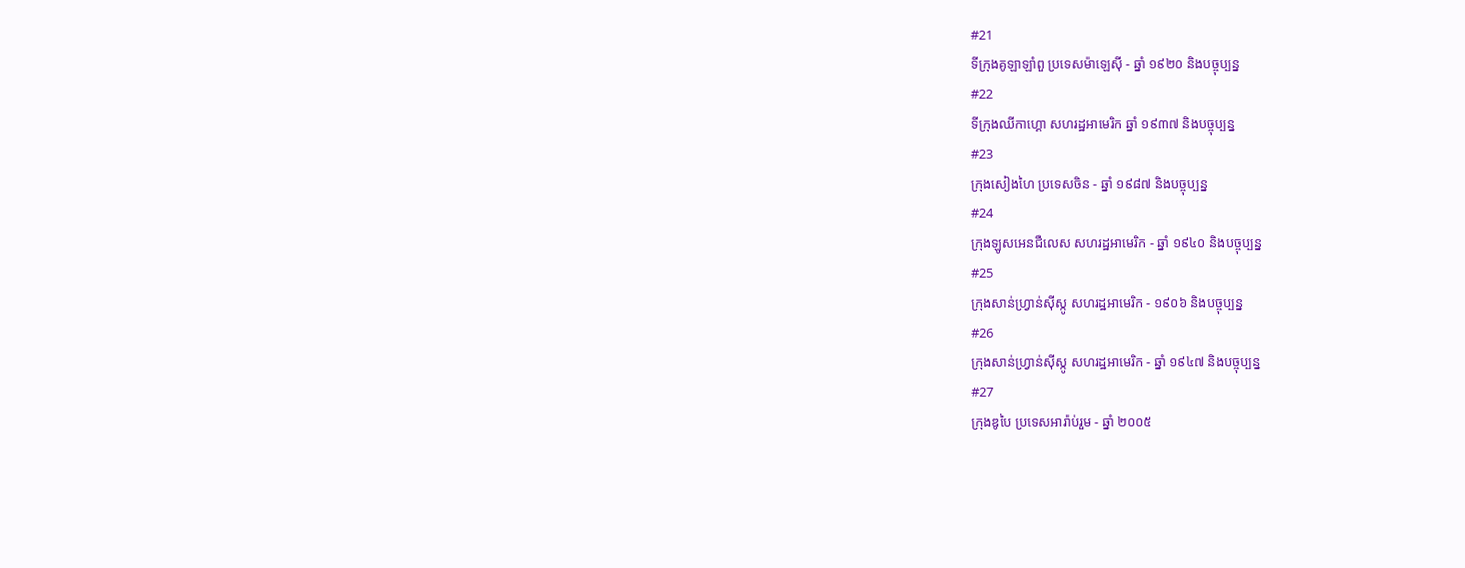#21
ទីក្រុងគូឡាឡាំពួ ប្រទេសម៉ាឡេស៊ី - ឆ្នាំ ១៩២០ និងបច្ចុប្បន្ន
#22
ទីក្រុងឈីកាហ្គោ សហរដ្ឋអាមេរិក ឆ្នាំ ១៩៣៧ និងបច្ចុប្បន្ន
#23
ក្រុងសៀងហៃ ប្រទេសចិន - ឆ្នាំ ១៩៨៧ និងបច្ចុប្បន្ន
#24
ក្រុងឡូសអេនជឺលេស សហរដ្ឋអាមេរិក - ឆ្នាំ ១៩៤០ និងបច្ចុប្បន្ន
#25
ក្រុងសាន់ហ្វ្រាន់ស៊ីស្កូ សហរដ្ឋអាមេរិក - ១៩០៦ និងបច្ចុប្បន្ន
#26
ក្រុងសាន់ហ្វ្រាន់ស៊ីស្កូ សហរដ្ឋអាមេរិក - ឆ្នាំ ១៩៤៧ និងបច្ចុប្បន្ន
#27
ក្រុងឌូបៃ ប្រទេសអារ៉ាប់រួម - ឆ្នាំ ២០០៥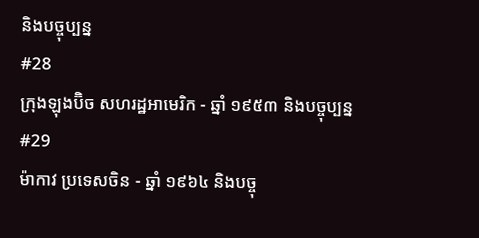និងបច្ចុប្បន្ន
#28
ក្រុងឡុងប៊ិច សហរដ្ឋអាមេរិក - ឆ្នាំ ១៩៥៣ និងបច្ចុប្បន្ន
#29
ម៉ាកាវ ប្រទេសចិន - ឆ្នាំ ១៩៦៤ និងបច្ចុ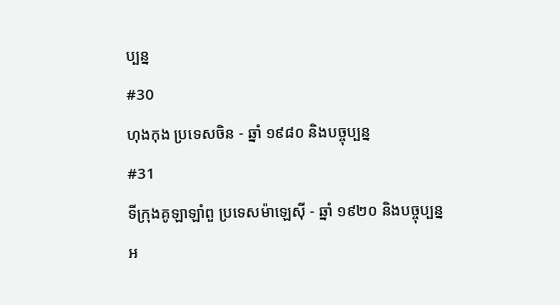ប្បន្ន
#30
ហុងកុង ប្រទេសចិន - ឆ្នាំ ១៩៨០ និងបច្ចុប្បន្ន
#31
ទីក្រុងគូឡាឡាំពួ ប្រទេសម៉ាឡេស៊ី - ឆ្នាំ ១៩២០ និងបច្ចុប្បន្ន
អ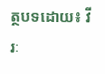ត្ថបទដោយ៖ វីរៈ